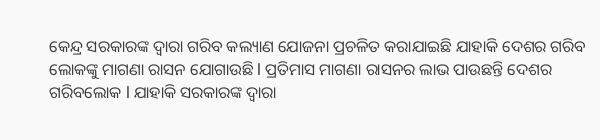କେନ୍ଦ୍ର ସରକାରଙ୍କ ଦ୍ୱାରା ଗରିବ କଲ୍ୟାଣ ଯୋଜନା ପ୍ରଚଳିତ କରାଯାଇଛି ଯାହାକି ଦେଶର ଗରିବ ଲୋକଙ୍କୁ ମାଗଣା ରାସନ ଯୋଗାଉଛି l ପ୍ରତିମାସ ମାଗଣା ରାସନର ଲାଭ ପାଉଛନ୍ତି ଦେଶର ଗରିବଲୋକ l ଯାହାକି ସରକାରଙ୍କ ଦ୍ୱାରା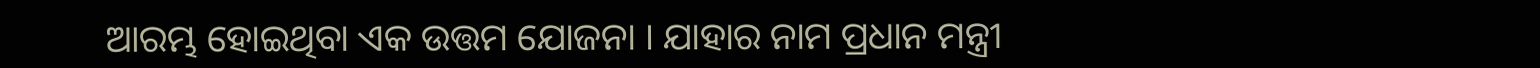ଆରମ୍ଭ ହୋଇଥିବା ଏକ ଉତ୍ତମ ଯୋଜନା । ଯାହାର ନାମ ପ୍ରଧାନ ମନ୍ତ୍ରୀ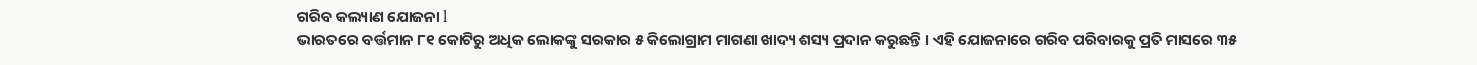ଗରିବ କଲ୍ୟାଣ ଯୋଜନା l
ଭାରତରେ ବର୍ତ୍ତମାନ ୮୧ କୋଟିରୁ ଅଧିକ ଲୋକଙ୍କୁ ସରକାର ୫ କିଲୋଗ୍ରାମ ମାଗଣା ଖାଦ୍ୟ ଶସ୍ୟ ପ୍ରଦାନ କରୁଛନ୍ତି । ଏହି ଯୋଜନାରେ ଗରିବ ପରିବାରକୁ ପ୍ରତି ମାସରେ ୩୫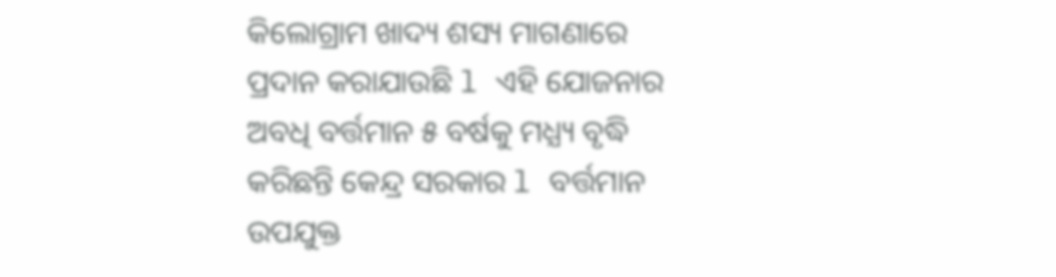କିଲୋଗ୍ରାମ ଖାଦ୍ୟ ଶସ୍ୟ ମାଗଣାରେ ପ୍ରଦାନ କରାଯାଉଛି l ଏହି ଯୋଜନାର ଅବଧି ବର୍ତ୍ତମାନ ୫ ବର୍ଷକୁ ମଧ୍ଯ୍ୟ ବୃଦ୍ଧି କରିଛନ୍ତି କେନ୍ଦ୍ର ସରକାର l ବର୍ତ୍ତମାନ ଉପଯୁକ୍ତ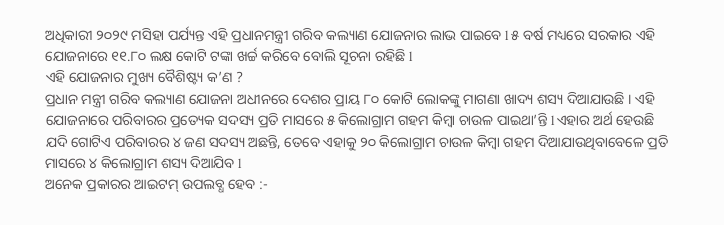ଅଧିକାରୀ ୨୦୨୯ ମସିହା ପର୍ଯ୍ୟନ୍ତ ଏହି ପ୍ରଧାନମନ୍ତ୍ରୀ ଗରିବ କଲ୍ୟାଣ ଯୋଜନାର ଲାଭ ପାଇବେ l ୫ ବର୍ଷ ମଧ୍ୟରେ ସରକାର ଏହି ଯୋଜନାରେ ୧୧.୮୦ ଲକ୍ଷ କୋଟି ଟଙ୍କା ଖର୍ଚ୍ଚ କରିବେ ବୋଲି ସୂଚନା ରହିଛି l
ଏହି ଯୋଜନାର ମୁଖ୍ୟ ବୈଶିଷ୍ଟ୍ୟ କ’ଣ ?
ପ୍ରଧାନ ମନ୍ତ୍ରୀ ଗରିବ କଲ୍ୟାଣ ଯୋଜନା ଅଧୀନରେ ଦେଶର ପ୍ରାୟ ୮୦ କୋଟି ଲୋକଙ୍କୁ ମାଗଣା ଖାଦ୍ୟ ଶସ୍ୟ ଦିଆଯାଉଛି । ଏହି ଯୋଜନାରେ ପରିବାରର ପ୍ରତ୍ୟେକ ସଦସ୍ୟ ପ୍ରତି ମାସରେ ୫ କିଲୋଗ୍ରାମ ଗହମ କିମ୍ବା ଚାଉଳ ପାଇଥା’ନ୍ତି l ଏହାର ଅର୍ଥ ହେଉଛି ଯଦି ଗୋଟିଏ ପରିବାରର ୪ ଜଣ ସଦସ୍ୟ ଅଛନ୍ତି, ତେବେ ଏହାକୁ ୨୦ କିଲୋଗ୍ରାମ ଚାଉଳ କିମ୍ବା ଗହମ ଦିଆଯାଉଥିବାବେଳେ ପ୍ରତି ମାସରେ ୪ କିଲୋଗ୍ରାମ ଶସ୍ୟ ଦିଆଯିବ l
ଅନେକ ପ୍ରକାରର ଆଇଟମ୍ ଉପଲବ୍ଧ ହେବ :-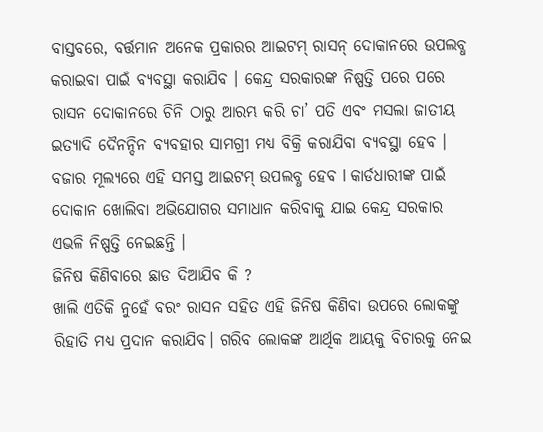ବାସ୍ତବରେ, ବର୍ତ୍ତମାନ ଅନେକ ପ୍ରକାରର ଆଇଟମ୍ ରାସନ୍ ଦୋକାନରେ ଉପଲବ୍ଧ କରାଇବା ପାଇଁ ବ୍ୟବସ୍ଥା କରାଯିବ । କେନ୍ଦ୍ର ସରକାରଙ୍କ ନିଷ୍ପତ୍ତି ପରେ ପରେ ରାସନ ଦୋକାନରେ ଚିନି ଠାରୁ ଆରମ୍ଭ କରି ଚା’ ପତି ଏବଂ ମସଲା ଜାତୀୟ ଇତ୍ୟାଦି ଦୈନନ୍ଦିନ ବ୍ୟବହାର ସାମଗ୍ରୀ ମଧ୍ୟ ବିକ୍ରି କରାଯିବା ବ୍ୟବସ୍ଥା ହେବ । ବଜାର ମୂଲ୍ୟରେ ଏହି ସମସ୍ତ ଆଇଟମ୍ ଉପଲବ୍ଧ ହେବ l କାର୍ଡଧାରୀଙ୍କ ପାଇଁ ଦୋକାନ ଖୋଲିବା ଅଭିଯୋଗର ସମାଧାନ କରିବାକୁ ଯାଇ କେନ୍ଦ୍ର ସରକାର ଏଭଳି ନିଷ୍ପତ୍ତି ନେଇଛନ୍ତି ।
ଜିନିଷ କିଣିବାରେ ଛାଡ ଦିଆଯିବ କି ?
ଖାଲି ଏତିକି ନୁହେଁ ବରଂ ରାସନ ସହିତ ଏହି ଜିନିଷ କିଣିବା ଉପରେ ଲୋକଙ୍କୁ ରିହାତି ମଧ୍ୟ ପ୍ରଦାନ କରାଯିବ। ଗରିବ ଲୋକଙ୍କ ଆର୍ଥିକ ଆୟକୁ ବିଚାରକୁ ନେଇ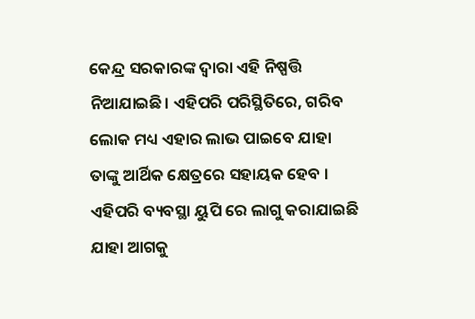କେନ୍ଦ୍ର ସରକାରଙ୍କ ଦ୍ୱାରା ଏହି ନିଷ୍ପତ୍ତି ନିଆଯାଇଛି। ଏହିପରି ପରିସ୍ଥିତିରେ, ଗରିବ ଲୋକ ମଧ୍ୟ ଏହାର ଲାଭ ପାଇବେ ଯାହା ତାଙ୍କୁ ଆର୍ଥିକ କ୍ଷେତ୍ରରେ ସହାୟକ ହେବ । ଏହିପରି ବ୍ୟବସ୍ଥା ୟୁପି ରେ ଲାଗୁ କରାଯାଇଛି ଯାହା ଆଗକୁ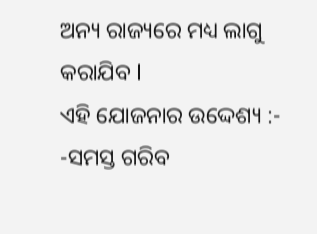ଅନ୍ୟ ରାଜ୍ୟରେ ମଧ୍ୟ ଲାଗୁ କରାଯିବ l
ଏହି ଯୋଜନାର ଉଦ୍ଦେଶ୍ୟ :-
-ସମସ୍ତ ଗରିବ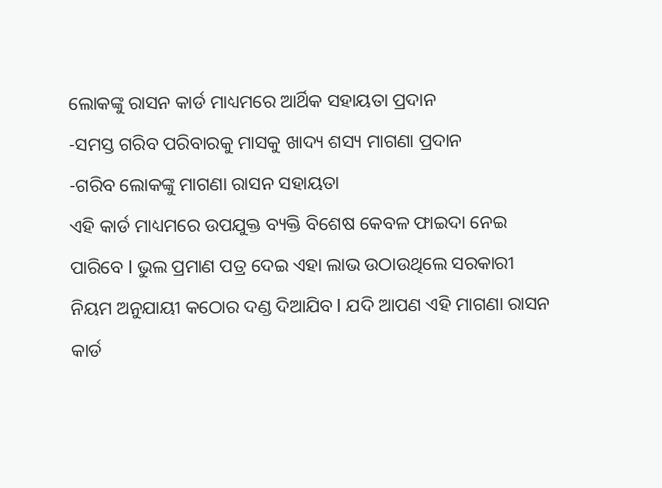ଲୋକଙ୍କୁ ରାସନ କାର୍ଡ ମାଧ୍ୟମରେ ଆର୍ଥିକ ସହାୟତା ପ୍ରଦାନ
-ସମସ୍ତ ଗରିବ ପରିବାରକୁ ମାସକୁ ଖାଦ୍ୟ ଶସ୍ୟ ମାଗଣା ପ୍ରଦାନ
-ଗରିବ ଲୋକଙ୍କୁ ମାଗଣା ରାସନ ସହାୟତା
ଏହି କାର୍ଡ ମାଧ୍ୟମରେ ଉପଯୁକ୍ତ ବ୍ୟକ୍ତି ବିଶେଷ କେବଳ ଫାଇଦା ନେଇ ପାରିବେ l ଭୁଲ ପ୍ରମାଣ ପତ୍ର ଦେଇ ଏହା ଲାଭ ଉଠାଉଥିଲେ ସରକାରୀ ନିୟମ ଅନୁଯାୟୀ କଠୋର ଦଣ୍ଡ ଦିଆଯିବ l ଯଦି ଆପଣ ଏହି ମାଗଣା ରାସନ କାର୍ଡ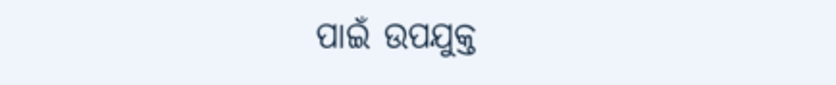ପାଇଁ ଉପଯୁକ୍ତ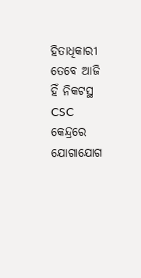ହିତାଧିକାରୀ ତେବେ ଆଜି ହିଁ ନିକଟସ୍ଥ CSC କେନ୍ଦ୍ରରେ ଯୋଗାଯୋଗ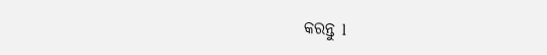କରନ୍ତୁ l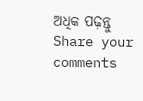ଅଧିକ ପଢ଼ନ୍ତୁ
Share your comments